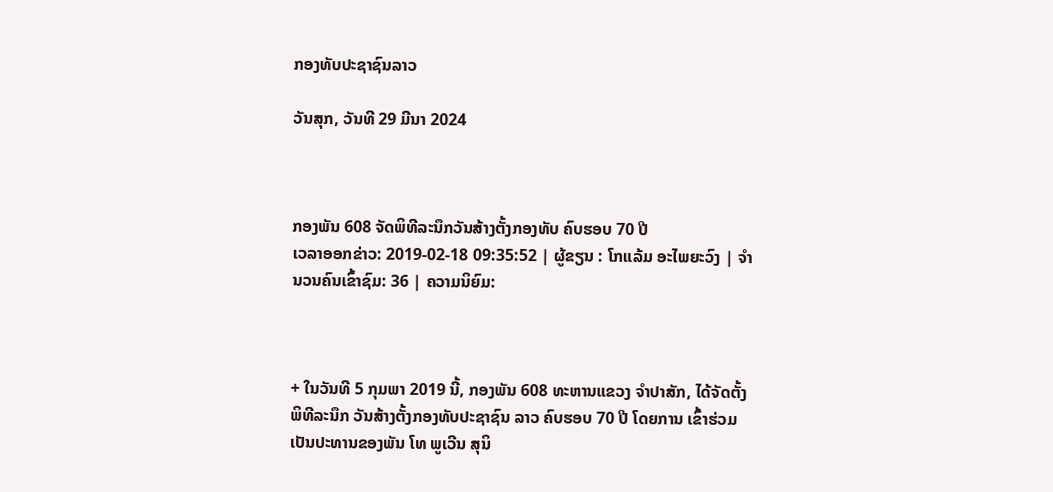ກອງທັບປະຊາຊົນລາວ

ວັນສຸກ, ວັນທີ 29 ມີນາ 2024



ກອງພັນ 608 ຈັດພິທີລະນຶກວັນສ້າງຕັ້ງກອງທັບ ຄົບຮອບ 70 ປີ
ເວລາອອກຂ່າວ: 2019-02-18 09:35:52 | ຜູ້ຂຽນ : ໂກແລ້ມ ອະໄພຍະວົງ | ຈຳນວນຄົນເຂົ້າຊົມ: 36 | ຄວາມນິຍົມ:



+ ໃນວັນທີ 5 ກຸມພາ 2019 ນີ້, ກອງພັນ 608 ທະຫານແຂວງ ຈໍາປາສັກ, ໄດ້ຈັດຕັ້ງພິທີລະນຶກ ວັນສ້າງຕັ້ງກອງທັບປະຊາຊົນ ລາວ ຄົບຮອບ 70 ປີ ໂດຍການ ເຂົ້າຮ່ວມເປັນປະທານຂອງພັນ ໂທ ພູເວີນ ສຸນິ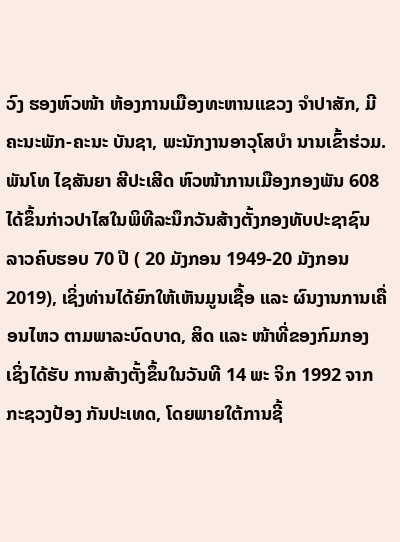ວົງ ຮອງຫົວໜ້າ ຫ້ອງການເມືອງທະຫານແຂວງ ຈຳປາສັກ, ມີຄະນະພັກ-ຄະນະ ບັນຊາ, ພະນັກງານອາວຸໂສບໍາ ນານເຂົ້າຮ່ວມ. ພັນໂທ ໄຊສັນຍາ ສີປະເສີດ ຫົວໜ້າການເມືອງກອງພັນ 608 ໄດ້ຂຶ້ນກ່າວປາໄສໃນພິທີລະນຶກວັນສ້າງຕັ້ງກອງທັບປະຊາຊົນ ລາວຄົບຮອບ 70 ປີ ( 20 ມັງກອນ 1949-20 ມັງກອນ 2019), ເຊິ່ງທ່ານໄດ້ຍົກໃຫ້ເຫັນມູນເຊື້ອ ແລະ ຜົນງານການເຄື່ອນໄຫວ ຕາມພາລະບົດບາດ, ສິດ ແລະ ໜ້າທີ່ຂອງກົມກອງ ເຊິ່ງໄດ້ຮັບ ການສ້າງຕັ້ງຂຶ້ນໃນວັນທີ 14 ພະ ຈິກ 1992 ຈາກກະຊວງປ້ອງ ກັນປະເທດ, ໂດຍພາຍໃຕ້ການຊີ້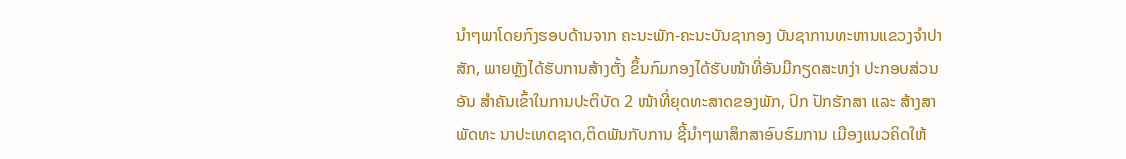ນໍາໆພາໂດຍກົງຮອບດ້ານຈາກ ຄະນະພັກ-ຄະນະບັນຊາກອງ ບັນຊາການທະຫານແຂວງຈໍາປາ ສັກ, ພາຍຫຼັງໄດ້ຮັບການສ້າງຕັ້ງ ຂຶ້ນກົມກອງໄດ້ຮັບໜ້າທີ່ອັນມີກຽດສະຫງ່າ ປະກອບສ່ວນອັນ ສຳຄັນເຂົ້າໃນການປະຕິບັດ 2 ໜ້າທີ່ຍຸດທະສາດຂອງພັກ, ປົກ ປັກຮັກສາ ແລະ ສ້າງສາພັດທະ ນາປະເທດຊາດ,ຕິດພັນກັບການ ຊີ້ນຳໆພາສຶກສາອົບຮົມການ ເມືອງແນວຄິດໃຫ້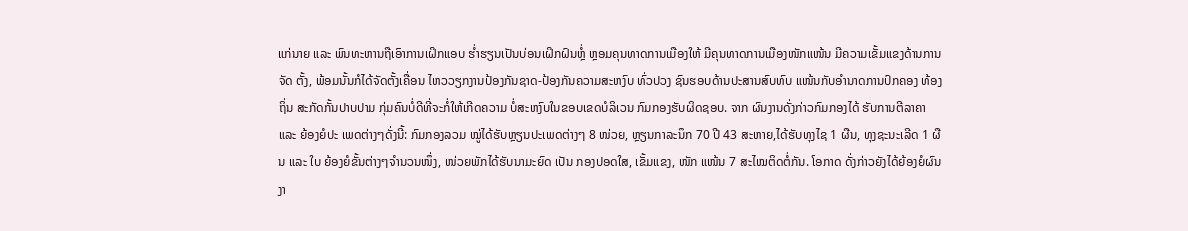ແກ່ນາຍ ແລະ ພົນທະຫານຖືເອົາການເຝິກແອບ ຮໍ່າຮຽນເປັນບ່ອນເຝິກຝົນຫຼໍ່ ຫຼອມຄຸນທາດການເມືອງໃຫ້ ມີຄຸນທາດການເມືອງໜັກແໜ້ນ ມີຄວາມເຂັ້ມແຂງດ້ານການຈັດ ຕັ້ງ, ພ້ອມນັ້ນກໍໄດ້ຈັດຕັ້ງເຄື່ອນ ໄຫວວຽກງານປ້ອງກັນຊາດ-ປ້ອງກັນຄວາມສະຫງົບ ທົ່ວປວງ ຊົນຮອບດ້ານປະສານສົບທົບ ແໜ້ນກັບອຳນາດການປົກຄອງ ທ້ອງຖິ່ນ ສະກັດກັ້ນປາບປາມ ກຸ່ມຄົນບໍ່ດີທີ່ຈະກໍ່ໃຫ້ເກີດຄວາມ ບໍ່ສະຫງົບໃນຂອບເຂດບໍລິເວນ ກົມກອງຮັບຜິດຊອບ. ຈາກ ຜົນງານດັ່ງກ່າວກົມກອງໄດ້ ຮັບການຕີລາຄາ ແລະ ຍ້ອງຍໍປະ ເພດຕ່າງໆດັ່ງນີ້: ກົມກອງລວມ ໝູ່ໄດ້ຮັບຫຼຽນປະເພດຕ່າງໆ 8 ໜ່ວຍ, ຫຼຽນກາລະນຶກ 70 ປີ 43 ສະຫາຍ,ໄດ້ຮັບທຸງໄຊ 1 ຜືນ, ທຸງຊະນະເລີດ 1 ຜືນ ແລະ ໃບ ຍ້ອງຍໍຂັ້ນຕ່າງໆຈໍານວນໜຶ່ງ, ໜ່ວຍພັກໄດ້ຮັບນາມະຍົດ ເປັນ ກອງປອດໃສ, ເຂັ້ມແຂງ, ໜັກ ແໜ້ນ 7 ສະໄໝຕິດຕໍ່ກັນ. ໂອກາດ ດັ່ງກ່າວຍັງໄດ້ຍ້ອງຍໍຜົນງາ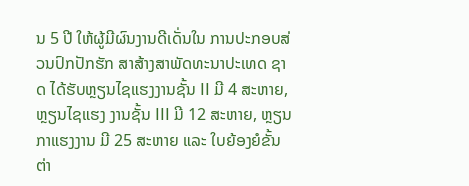ນ 5 ປີ ໃຫ້ຜູ້ມີຜົນງານດີເດັ່ນໃນ ການປະກອບສ່ວນປົກປັກຮັກ ສາສ້າງສາພັດທະນາປະເທດ ຊາດ ໄດ້ຮັບຫຼຽນໄຊແຮງງານຊັ້ນ II ມີ 4 ສະຫາຍ, ຫຼຽນໄຊແຮງ ງານຊັ້ນ III ມີ 12 ສະຫາຍ, ຫຼຽນ ກາແຮງງານ ມີ 25 ສະຫາຍ ແລະ ໃບຍ້ອງຍໍຂັ້ນຕ່າ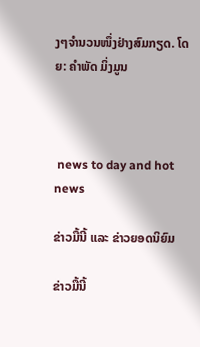ງໆຈໍານວນໜຶ່ງຢ່າງສົມກຽດ. ໂດຍ: ຄໍາພັດ ມິ່ງມູນ



 news to day and hot news

ຂ່າວມື້ນີ້ ແລະ ຂ່າວຍອດນິຍົມ

ຂ່າວມື້ນີ້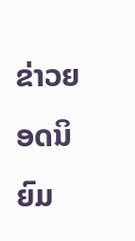ຂ່າວຍອດນິຍົມ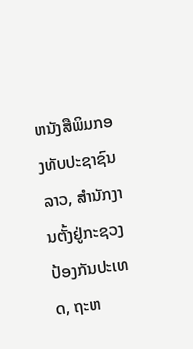ຫນັງສືພິມກອງທັບປະຊາຊົນລາວ, ສຳນັກງານຕັ້ງຢູ່ກະຊວງປ້ອງກັນປະເທດ, ຖະຫ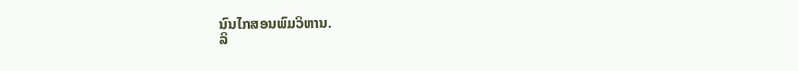ນົນໄກສອນພົມວິຫານ.
ລິ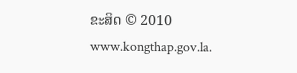ຂະສິດ © 2010 www.kongthap.gov.la.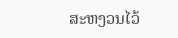ສະຫງວນໄວ້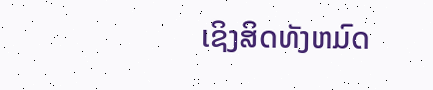ເຊິງສິດທັງຫມົດ